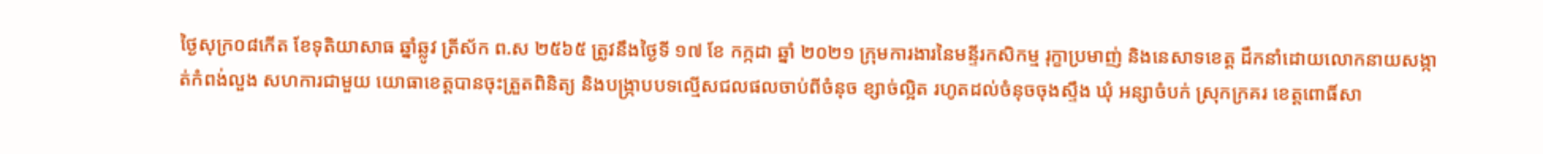ថ្ងៃសុក្រ០៨កើត ខែទុតិយាសាធ ឆ្នាំឆ្លូវ ត្រីស័ក ព.ស ២៥៦៥ ត្រូវនឹងថ្ងៃទី ១៧ ខែ កក្កដា ឆ្នាំ ២០២១ ក្រុមការងារនៃមន្ទីរកសិកម្ម រុក្ខាប្រមាញ់ និងនេសាទខេត្ដ ដឹកនាំដោយលោកនាយសង្កាត់កំពង់លួង សហការជាមួយ យោធាខេត្តបានចុះត្រួតពិនិត្យ និងបង្រ្កាបបទល្មើសជលផលចាប់ពីចំនុច ខ្សាច់ល្អិត រហូតដល់ចំនុចចុងស្ទឹង ឃុំ អន្សាចំបក់ ស្រុកក្រគរ ខេត្តពោធិ៍សា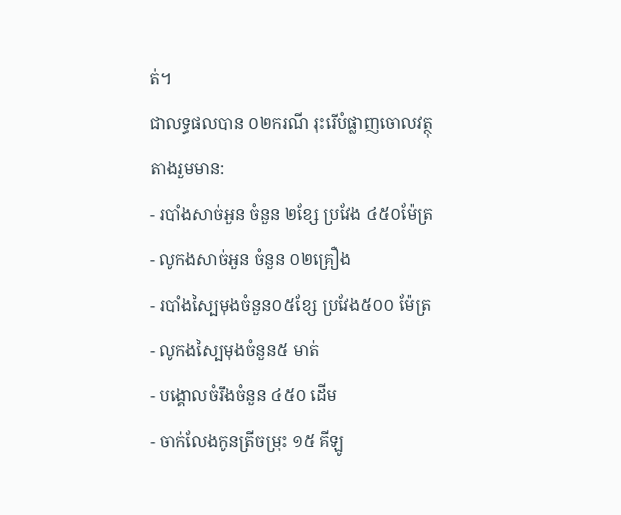ត់។
ជាលទ្ធផលបាន ០២ករណី រុះរើបំផ្លាញចោលវត្ថុតាងរួមមាន:
- របាំងសាច់អួន ចំនួន ២ខ្សែ ប្រវែង ៤៥០ម៉ែត្រ
- លូកងសាច់អួន ចំនួន ០២គ្រឿង
- របាំងស្បៃមុងចំនួន០៥ខ្សែ ប្រវែង៥០០ ម៉ែត្រ
- លូកងស្បៃមុងចំនួន៥ មាត់
- បង្គោលចំរឹងចំនួន ៤៥០ ដើម
- ចាក់លែងកូនត្រីចម្រុះ ១៥ គីឡូ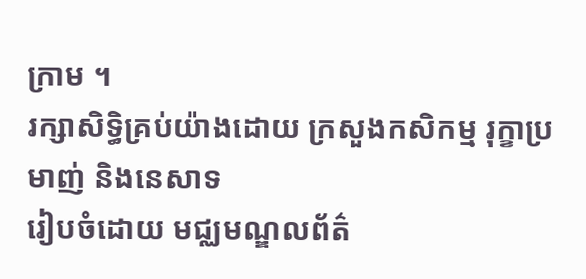ក្រាម ។
រក្សាសិទិ្ធគ្រប់យ៉ាងដោយ ក្រសួងកសិកម្ម រុក្ខាប្រមាញ់ និងនេសាទ
រៀបចំដោយ មជ្ឈមណ្ឌលព័ត៌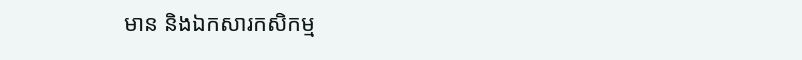មាន និងឯកសារកសិកម្ម